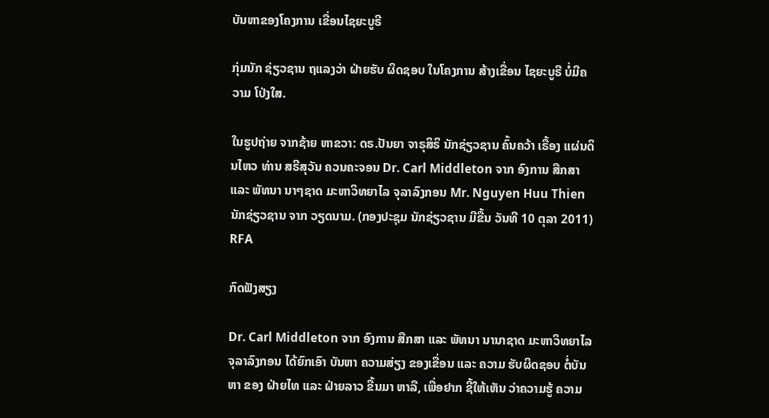ບັນຫາຂອງໂຄງການ ເຂື່ອນໄຊຍະບູຣີ

ກຸ່ມນັກ ຊ່ຽວຊານ ຖແລງວ່າ ຝ່າຍຮັບ ຜິດຊອບ ໃນໂຄງການ ສ້າງເຂື່ອນ ໄຊຍະບູຣີ ບໍ່ມີຄວາມ ໂປ່ງໃສ.

ໃນຮູປຖ່າຍ ຈາກຊ້າຍ ຫາຂວາ: ດຣ.ປັນຍາ ຈາຣຸສິຣິ ນັກຊ່ຽວຊານ ຄົ້ນຄວ້າ ເຣື້ອງ ແຜ່ນດິນໄຫວ ທ່ານ ສຣີສຸວັນ ຄວນຄະຈອນ Dr. Carl Middleton ຈາກ ອົງການ ສືກສາ ແລະ ພັທນາ ນາໆຊາດ ມະຫາວິທຍາໄລ ຈຸລາລົງກອນ Mr. Nguyen Huu Thien ນັກຊ່ຽວຊານ ຈາກ ວຽດນາມ. (ກອງປະຊຸມ ນັກຊ່ຽວຊານ ມີຂື້ນ ວັນທີ 10 ຕຸລາ 2011) RFA

ກົດຟັງສຽງ

Dr. Carl Middleton ຈາກ ອົງການ ສືກສາ ແລະ ພັທນາ ນານາຊາດ ມະຫາວິທຍາໄລ ຈຸລາລົງກອນ ໄດ້ຍົກເອົາ ບັນຫາ ຄວາມສ່ຽງ ຂອງເຂື່ອນ ແລະ ຄວາມ ຮັບຜິດຊອບ ຕໍ່ບັນຫາ ຂອງ ຝ່າຍໄທ ແລະ ຝ່າຍລາວ ຂື້ນມາ ຫາລື, ເພື່ອຢາກ ຊີ້ໃຫ້ເຫັນ ວ່າຄວາມຮູ້ ຄວາມ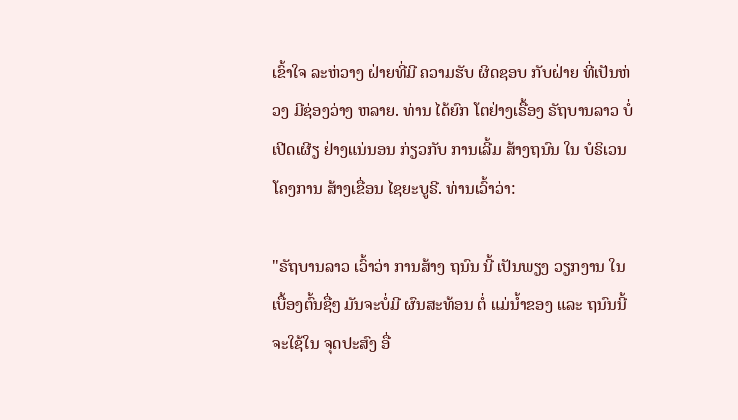ເຂົ້າໃຈ ລະຫ່ວາງ ຝ່າຍທີ່ມີ ຄວາມຮັບ ຜິດຊອບ ກັບຝ່າຍ ທີ່ເປັນຫ່ວງ ມີຊ່ອງວ່າງ ຫລາຍ. ທ່ານ ໄດ້ຍົກ ໂຕຢ່າງເຣື້ອງ ຣັຖບານລາວ ບໍ່ເປີດເຜີຽ ຢ່າງແນ່ນອນ ກ່ຽວກັບ ການເລີ້ມ ສ້າງຖນົນ ໃນ ບໍຣິເວນ ໂຄງການ ສ້າງເຂື່ອນ ໄຊຍະບູຣີ. ທ່ານເວົ້າວ່າ:

"ຣັຖບານລາວ ເວົ້າວ່າ ການສ້າງ ຖນົນ ນີ້ ເປັນພຽງ ວຽກງານ ໃນ ເບື້ອງຕົ້ນຊື່ໆ ມັນຈະບໍ່ມີ ຜົນສະທ້ອນ ຕໍ່ ແມ່ນໍ້າຂອງ ແລະ ຖນົນນີ້ ຈະໃຊ້ໃນ ຈຸດປະສົງ ອື່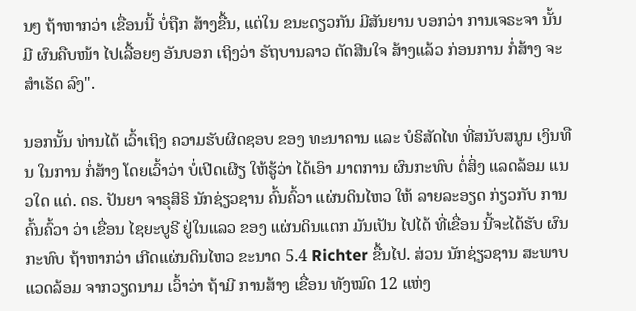ນໆ ຖ້າຫາກວ່າ ເຂື່ອນນີ້ ບໍ່ຖືກ ສ້າງຂື້ນ, ແຕ່ໃນ ຂນະດຽວກັນ ມີສັນຍານ ບອກວ່າ ການເຈຣະຈາ ນັ້ນມີ ຜົນຄືບໜ້າ ໄປເລື້ອຍໆ ອັນບອກ ເຖິງວ່າ ຣັຖບານລາວ ຕັດສີນໃຈ ສ້າງແລ້ວ ກ່ອນການ ກໍ່ສ້າງ ຈະສໍາເຣັດ ລົງ".

ນອກນັ້ນ ທ່ານໄດ້ ເວົ້າເຖິງ ຄວາມຮັບຜິດຊອບ ຂອງ ທະນາຄານ ແລະ ບໍຣິສັດໄທ ທີ່ສນັບສນູນ ເງິນທືນ ໃນການ ກໍ່ສ້າງ ໂດຍເວົ້າວ່າ ບໍ່ເປີດເຜີຽ ໃຫ້ຮູ້ວ່າ ໄດ້ເອົາ ມາຕການ ຜົນກະທົບ ຕໍ່ສິ່ງ ແລດລ້ອມ ແນວໃດ ແດ່. ດຣ. ປັນຍາ ຈາຣຸສິຣິ ນັກຊ່ຽວຊານ ຄົ້ນຄົ້ວາ ແຜ່ນດິນໄຫວ ໃຫ້ ລາຍລະອຽດ ກ່ຽວກັບ ການຄົ້ນຄົ້ວາ ວ່າ ເຂື່ອນ ໄຊຍະບູຣີ ຢູ່ໃນແລວ ຂອງ ແຜ່ນດິນແຕກ ມັນເປັນ ໄປໄດ້ ທີ່ເຂື່ອນ ນີ້ຈະໄດ້ຮັບ ຜົນກະທົບ ຖ້າຫາກວ່າ ເກີດແຜ່ນດິນໄຫວ ຂະນາດ 5.4 Richter ຂື້ນໄປ. ສ່ວນ ນັກຊ່ຽວຊານ ສະພາບ ແວດລ້ອມ ຈາກວຽດນາມ ເວົ້າວ່າ ຖ້າມີ ການສ້າງ ເຂື່ອນ ທັງໝົດ 12 ແຫ່ງ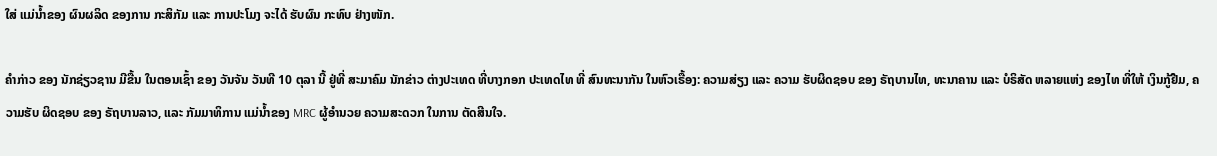ໃສ່ ແມ່ນໍ້າຂອງ ຜົນຜລິດ ຂອງການ ກະສິກັມ ແລະ ການປະໂມງ ຈະໄດ້ ຮັບຜົນ ກະທົບ ຢ່າງໜັກ.

ຄໍາກ່າວ ຂອງ ນັກຊ່ຽວຊານ ມີຂື້ນ ໃນຕອນເຊົ້າ ຂອງ ວັນຈັນ ວັນທີ 10 ຕຸລາ ນີ້ ຢູ່ທີ່ ສະມາຄົມ ນັກຂ່າວ ຕ່າງປະເທດ ທີ່ບາງກອກ ປະເທດໄທ ທີ່ ສົນທະນາກັນ ໃນຫົວເຣື້ອງ: ຄວາມສ່ຽງ ແລະ ຄວາມ ຮັບຜິດຊອບ ຂອງ ຣັຖບານໄທ, ທະນາຄານ ແລະ ບໍຣິສັດ ຫລາຍແຫ່ງ ຂອງໄທ ທີ່ໃຫ້ ເງິນກູ້ຢືມ, ຄວາມຮັບ ຜິດຊອບ ຂອງ ຣັຖບານລາວ, ແລະ ກັມມາທິການ ແມ່ນໍ້າຂອງ MRC ຜູ້ອໍານວຍ ຄວາມສະດວກ ໃນການ ຕັດສີນໃຈ.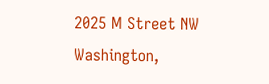2025 M Street NW
Washington,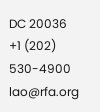DC 20036
+1 (202) 530-4900
lao@rfa.org